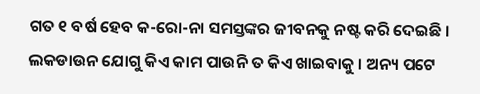ଗତ ୧ ବର୍ଷ ହେବ କ-ରୋ-ନା ସମସ୍ତଙ୍କର ଜୀବନକୁ ନଷ୍ଟ କରି ଦେଇଛି । ଲକଡାଉନ ଯୋଗୁ କିଏ କାମ ପାଉନି ତ କିଏ ଖାଇବାକୁ । ଅନ୍ୟ ପଟେ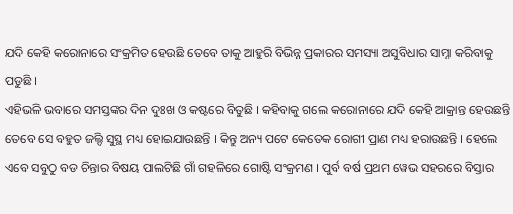ଯଦି କେହି କରୋନାରେ ସଂକ୍ରମିତ ହେଉଛି ତେବେ ତାକୁ ଆହୁରି ବିଭିନ୍ନ ପ୍ରକାରର ସମସ୍ୟା ଅସୁବିଧାର ସାମ୍ନା କରିବାକୁ ପଡୁଛି ।
ଏହିଭଳି ଭବାରେ ସମସ୍ତଙ୍କର ଦିନ ଦୁଃଖ ଓ କଷ୍ଟରେ ବିତୁଛି । କହିବାକୁ ଗଲେ କରୋନାରେ ଯଦି କେହି ଆକ୍ରାନ୍ତ ହେଉଛନ୍ତି ତେବେ ସେ ବହୁତ ଜଲ୍ଦି ସୁସ୍ଥ ମଧ୍ୟ ହୋଇଯାଉଛନ୍ତି । କିନ୍ତୁ ଅନ୍ୟ ପଟେ କେତେକ ରୋଗୀ ପ୍ରାଣ ମଧ୍ୟ ହରାଉଛନ୍ତି । ହେଲେ ଏବେ ସବୁଠୁ ବଡ ଚିନ୍ତାର ବିଷୟ ପାଲଟିଛି ଗାଁ ଗହଳିରେ ଗୋଷ୍ଟି ସଂକ୍ରମଣ । ପୁର୍ବ ବର୍ଷ ପ୍ରଥମ ୱେଭ ସହରରେ ବିସ୍ତାର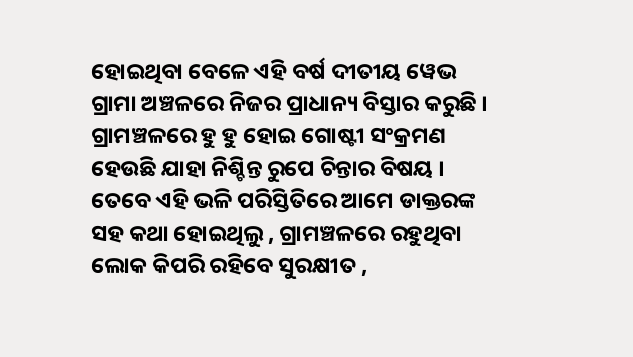ହୋଇଥିବା ବେଳେ ଏହି ବର୍ଷ ଦୀତୀୟ ୱେଭ ଗ୍ରାମା ଅଞ୍ଚଳରେ ନିଜର ପ୍ରାଧାନ୍ୟ ବିସ୍ତାର କରୁଛି । ଗ୍ରାମଞ୍ଚଳରେ ହୁ ହୁ ହୋଇ ଗୋଷ୍ଟୀ ସଂକ୍ରମଣ ହେଉଛି ଯାହା ନିଶ୍ଚିନ୍ତ ରୁପେ ଚିନ୍ତାର ବିଷୟ ।
ତେବେ ଏହି ଭଳି ପରିସ୍ତିତିରେ ଆମେ ଡାକ୍ତରଙ୍କ ସହ କଥା ହୋଇଥିଲୁ , ଗ୍ରାମଞ୍ଚଳରେ ରହୁଥିବା ଲୋକ କିପରି ରହିବେ ସୁରକ୍ଷୀତ ,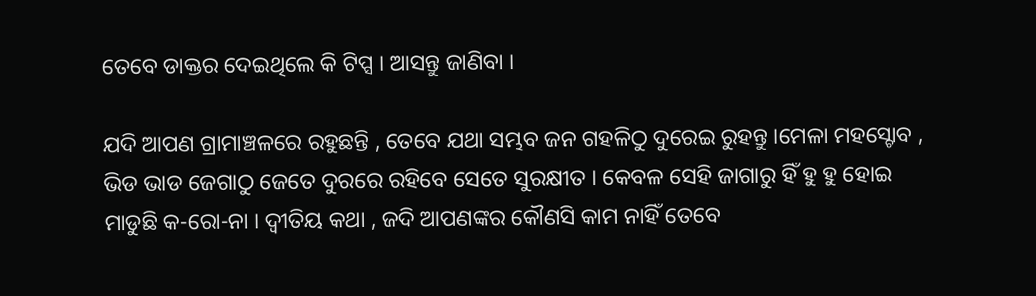ତେବେ ଡାକ୍ତର ଦେଇଥିଲେ କି ଟିପ୍ସ । ଆସନ୍ତୁ ଜାଣିବା ।

ଯଦି ଆପଣ ଗ୍ରାମାଞ୍ଚଳରେ ରହୁଛନ୍ତି , ତେବେ ଯଥା ସମ୍ଭବ ଜନ ଗହଳିଠୁ ଦୁରେଇ ରୁହନ୍ତୁ ।ମେଳା ମହସ୍ଚୋବ , ଭିଡ ଭାଡ ଜେଗାଠୁ ଜେତେ ଦୁରରେ ରହିବେ ସେତେ ସୁରକ୍ଷୀତ । କେବଳ ସେହି ଜାଗାରୁ ହିଁ ହୁ ହୁ ହୋଇ ମାଡୁଛି କ-ରୋ-ନା । ଦ୍ୱୀତିୟ କଥା , ଜଦି ଆପଣଙ୍କର କୌଣସି କାମ ନାହିଁ ତେବେ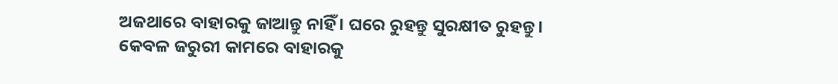ଅଜଥାରେ ବାହାରକୁ ଜାଆନ୍ତୁ ନାହିଁ । ଘରେ ରୁହନ୍ତୁ ସୁରକ୍ଷୀତ ରୁହନ୍ତୁ । କେବଳ ଜରୁରୀ କାମରେ ବାହାରକୁ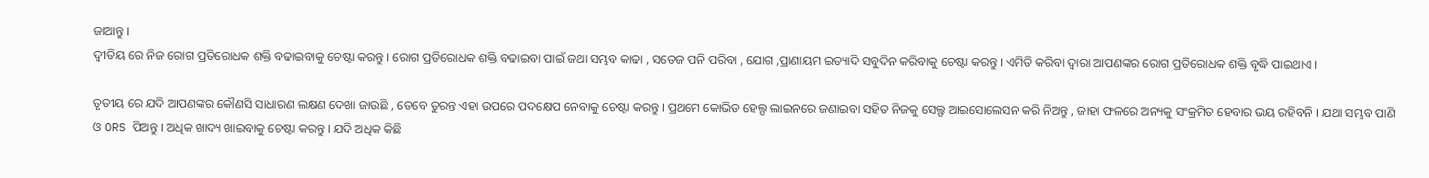ଜାଆନ୍ତୁ ।
ଦ୍ୱୀତିୟ ରେ ନିଜ ରୋଗ ପ୍ରତିରୋଧକ ଶକ୍ତି ବଢାଇବାକୁ ଚେଷ୍ଟା କରନ୍ତୁ । ରୋଗ ପ୍ରତିରୋଧକ ଶକ୍ତି ବଢାଇବା ପାଇଁ ଜଥା ସମ୍ଭବ କାଢା , ସତେଜ ପନି ପରିବା , ଯୋଗ ,ପ୍ରାଣାୟମ ଇତ୍ୟାଦି ସବୁଦିନ କରିବାକୁ ଚେଷ୍ଟା କରନ୍ତୁ । ଏମିତି କରିବା ଦ୍ୱାରା ଆପଣଙ୍କର ରୋଗ ପ୍ରତିରୋଧକ ଶକ୍ତି ବୃଦ୍ଧି ପାଇଥାଏ ।

ତୃତୀୟ ରେ ଯଦି ଆପଣଙ୍କର କୌଣସି ସାଧାରଣ ଲକ୍ଷଣ ଦେଖା ଜାଉଛି , ତେବେ ତୁରନ୍ତ ଏହା ଉପରେ ପଦକ୍ଷେପ ନେବାକୁ ଚେଷ୍ଟା କରନ୍ତୁ । ପ୍ରଥମେ କୋଭିଡ ହେଲ୍ପ ଲାଇନରେ ଜଣାଇବା ସହିତ ନିଜକୁ ସେଲ୍ଫ ଆଇସୋଲେସନ କରି ନିଅନ୍ତୁ , ଜାହା ଫଳରେ ଅନ୍ୟକୁ ସଂକ୍ରମିତ ହେବାର ଭୟ ରହିବନି । ଯଥା ସମ୍ଭବ ପାଣି ଓ ORS ପିଅନ୍ତୁ । ଅଧିକ ଖାଦ୍ୟ ଖାଇବାକୁ ଚେଷ୍ଟା କରନ୍ତୁ । ଯଦି ଅଧିକ କିଛି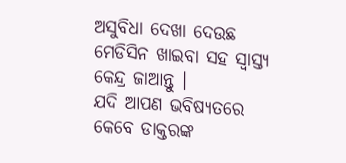ଅସୁବିଧା ଦେଖା ଦେଉଛ ମେଡିସିନ ଖାଇବା ସହ ସ୍ୱାସ୍ତ୍ୟ କେନ୍ଦ୍ର ଜାଆନ୍ତୁ ।
ଯଦି ଆପଣ ଭବିଷ୍ୟତରେ କେବେ ଡାକ୍ତରଙ୍କ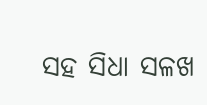ସହ ସିଧା ସଳଖ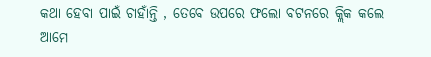କଥା ହେବା ପାଇଁ ଚାହାଁନ୍ତି , ତେବେ ଉପରେ ଫଲୋ ବଟନରେ କ୍ଲିକ କଲେ ଆମେ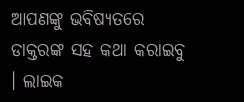ଆପଣଙ୍କୁ ଭବିଷ୍ୟତରେ ଡାକ୍ତରଙ୍କ ସହ କଥା କରାଇବୁ । ଲାଇକ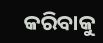କରିବାକୁ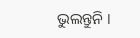ଭୁଲନ୍ତୁନି ।